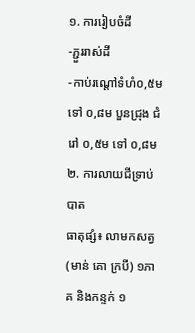១. ការរៀបចំដី
-ភ្ជួររាស់ដី
-កាប់រណ្តៅទំហំ០,៥ម ទៅ ០,៨ម បួនជ្រុង ជំរៅ ០,៥ម ទៅ ០,៨ម
២. ការលាយជីទ្រាប់បាត
ធាតុផ្សំ៖ លាមកសត្វ(មាន់ គោ ក្របី) ១ភាគ និងកន្ទក់ ១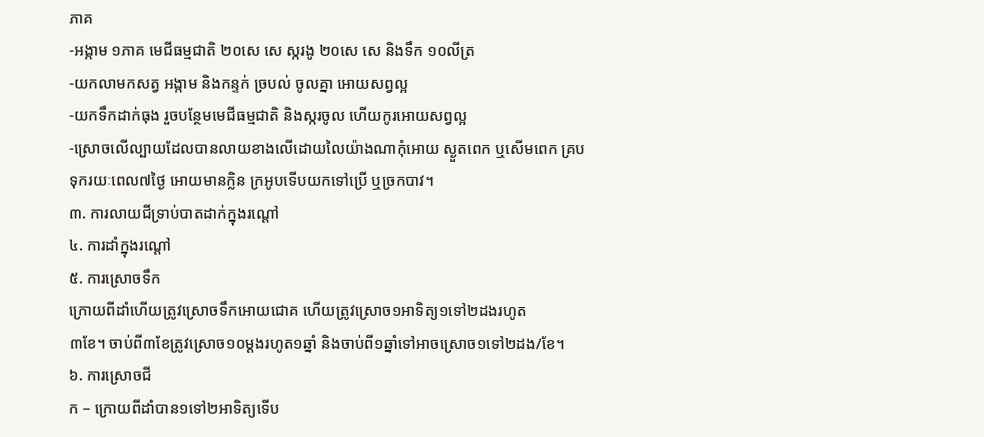ភាគ
-អង្កាម ១ភាគ មេជីធម្មជាតិ ២០សេ សេ ស្ករងូ ២០សេ សេ និងទឹក ១០លីត្រ
-យកលាមកសត្វ អង្កាម និងកន្ទក់ ច្របល់ ចូលគ្នា អោយសព្វល្អ
-យកទឹកដាក់ធុង រួចបន្ថែមមេជីធម្មជាតិ និងស្ករចូល ហើយកូរអោយសព្វល្អ
-ស្រោចលើល្បាយដែលបានលាយខាងលើដោយលៃយ៉ាងណាកុំអោយ ស្ងួតពេក ឬសើមពេក គ្របទុករយៈពេល៧ថ្ងៃ អោយមានក្លិន ក្រអូបទើបយកទៅប្រើ ឬច្រកបាវ។
៣. ការលាយជីទ្រាប់បាតដាក់ក្នុងរណ្តៅ
៤. ការដាំក្នុងរណ្តៅ
៥. ការស្រោចទឹក
ក្រោយពីដាំហើយត្រូវស្រោចទឹកអោយជោគ ហើយត្រូវស្រោច១អាទិត្យ១ទៅ២ដងរហូត
៣ខែ។ ចាប់ពី៣ខែត្រូវស្រោច១០ម្តងរហូត១ឆ្នាំ និងចាប់ពី១ឆ្នាំទៅអាចស្រោច១ទៅ២ដង/ខែ។
៦. ការស្រោចជី
ក – ក្រោយពីដាំបាន១ទៅ២អាទិត្យទើប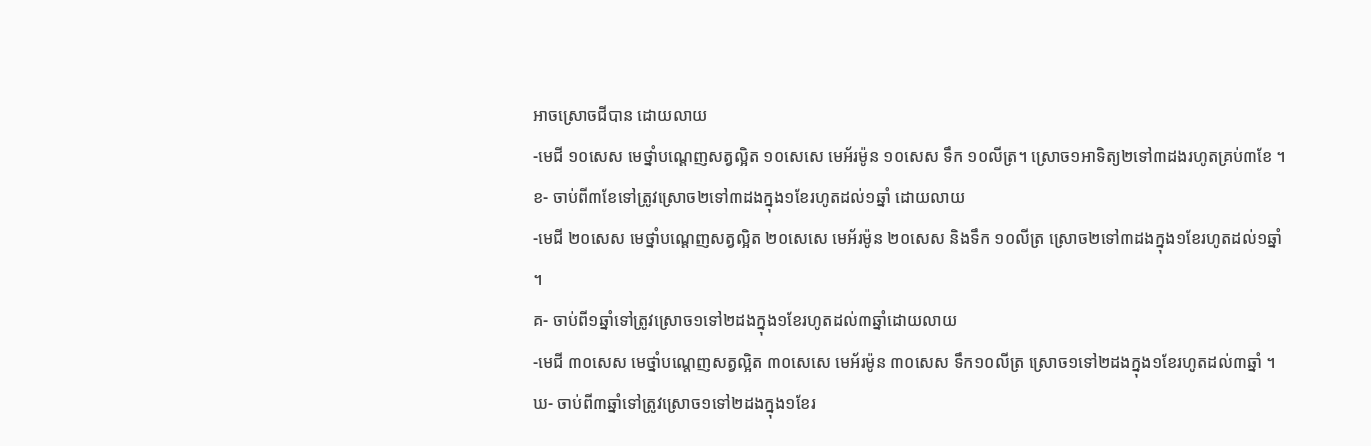អាចស្រោចជីបាន ដោយលាយ
-មេជី ១០សេស មេថ្នាំបណ្តេញសត្វល្អិត ១០សេសេ មេអ័រម៉ូន ១០សេស ទឹក ១០លីត្រ។ ស្រោច១អាទិត្យ២ទៅ៣ដងរហូតគ្រប់៣ខែ ។
ខ- ចាប់ពី៣ខែទៅត្រូវស្រោច២ទៅ៣ដងក្នុង១ខែរហូតដល់១ឆ្នាំ ដោយលាយ
-មេជី ២០សេស មេថ្នាំបណ្តេញសត្វល្អិត ២០សេសេ មេអ័រម៉ូន ២០សេស និងទឹក ១០លីត្រ ស្រោច២ទៅ៣ដងក្នុង១ខែរហូតដល់១ឆ្នាំ ។
គ- ចាប់ពី១ឆ្នាំទៅត្រូវស្រោច១ទៅ២ដងក្នុង១ខែរហូតដល់៣ឆ្នាំដោយលាយ
-មេជី ៣០សេស មេថ្នាំបណ្តេញសត្វល្អិត ៣០សេសេ មេអ័រម៉ូន ៣០សេស ទឹក១០លីត្រ ស្រោច១ទៅ២ដងក្នុង១ខែរហូតដល់៣ឆ្នាំ ។
ឃ- ចាប់ពី៣ឆ្នាំទៅត្រូវស្រោច១ទៅ២ដងក្នុង១ខែរ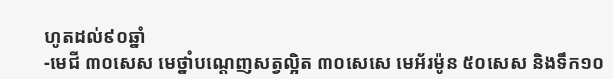ហូតដល់៩០ឆ្នាំ
-មេជី ៣០សេស មេថ្នាំបណ្តេញសត្វល្អិត ៣០សេសេ មេអ័រម៉ូន ៥០សេស និងទឹក១០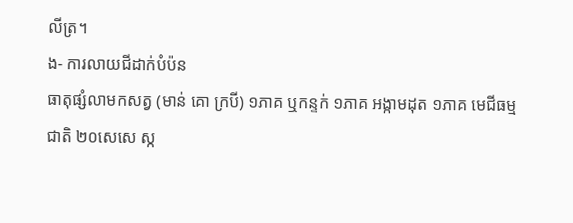លីត្រ។
ង- ការលាយជីដាក់បំប៉ន
ធាតុផ្សំលាមកសត្វ (មាន់ គោ ក្របី) ១ភាគ ឬកន្ទក់ ១ភាគ អង្កាមដុត ១ភាគ មេជីធម្មជាតិ ២០សេសេ ស្ក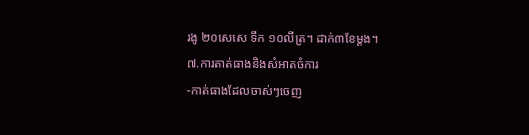រងូ ២០សេសេ ទឹក ១០លីត្រ។ ដាក់៣ខែម្តង។
៧.ការតាត់ធាងនិងសំអាតចំការ
-កាត់ធាងដែលចាស់ៗចេញ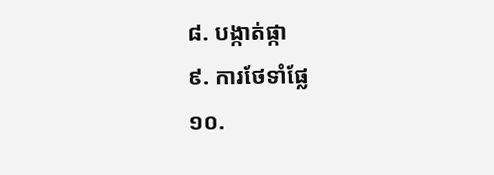៨. បង្កាត់ផ្កា
៩. ការថែទាំផ្លែ
១០.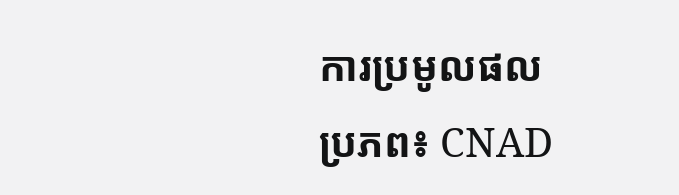ការប្រមូលផល
ប្រភព៖ CNAD